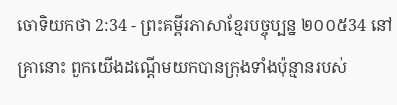ចោទិយកថា 2:34 - ព្រះគម្ពីរភាសាខ្មែរបច្ចុប្បន្ន ២០០៥34 នៅគ្រានោះ ពួកយើងដណ្ដើមយកបានក្រុងទាំងប៉ុន្មានរបស់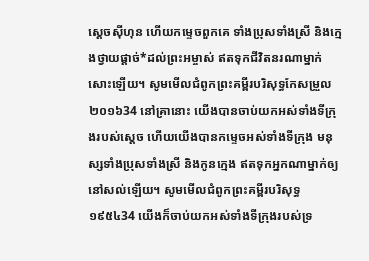ស្ដេចស៊ីហុន ហើយកម្ទេចពួកគេ ទាំងប្រុសទាំងស្រី និងក្មេងថ្វាយផ្ដាច់*ដល់ព្រះអម្ចាស់ ឥតទុកជីវិតនរណាម្នាក់សោះឡើយ។ សូមមើលជំពូកព្រះគម្ពីរបរិសុទ្ធកែសម្រួល ២០១៦34 នៅគ្រានោះ យើងបានចាប់យកអស់ទាំងទីក្រុងរបស់ស្ដេច ហើយយើងបានកម្ទេចអស់ទាំងទីក្រុង មនុស្សទាំងប្រុសទាំងស្រី និងកូនក្មេង ឥតទុកអ្នកណាម្នាក់ឲ្យនៅសល់ឡើយ។ សូមមើលជំពូកព្រះគម្ពីរបរិសុទ្ធ ១៩៥៤34 យើងក៏ចាប់យកអស់ទាំងទីក្រុងរបស់ទ្រ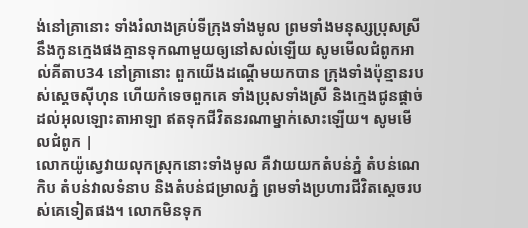ង់នៅគ្រានោះ ទាំងរំលាងគ្រប់ទីក្រុងទាំងមូល ព្រមទាំងមនុស្សប្រុសស្រី នឹងកូនក្មេងផងគ្មានទុកណាមួយឲ្យនៅសល់ឡើយ សូមមើលជំពូកអាល់គីតាប34 នៅគ្រានោះ ពួកយើងដណ្តើមយកបាន ក្រុងទាំងប៉ុន្មានរបស់ស្តេចស៊ីហុន ហើយកំទេចពួកគេ ទាំងប្រុសទាំងស្រី និងក្មេងជូនផ្តាច់ដល់អុលឡោះតាអាឡា ឥតទុកជីវិតនរណាម្នាក់សោះឡើយ។ សូមមើលជំពូក |
លោកយ៉ូស្វេវាយលុកស្រុកនោះទាំងមូល គឺវាយយកតំបន់ភ្នំ តំបន់ណេកិប តំបន់វាលទំនាប និងតំបន់ជម្រាលភ្នំ ព្រមទាំងប្រហារជីវិតស្ដេចរបស់គេទៀតផង។ លោកមិនទុក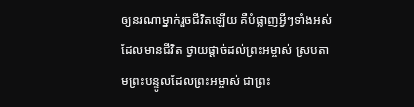ឲ្យនរណាម្នាក់រួចជីវិតឡើយ គឺបំផ្លាញអ្វីៗទាំងអស់ដែលមានជីវិត ថ្វាយផ្ដាច់ដល់ព្រះអម្ចាស់ ស្របតាមព្រះបន្ទូលដែលព្រះអម្ចាស់ ជាព្រះ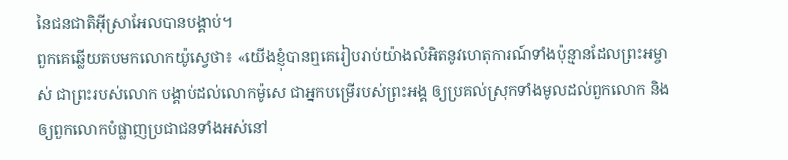នៃជនជាតិអ៊ីស្រាអែលបានបង្គាប់។
ពួកគេឆ្លើយតបមកលោកយ៉ូស្វេថា៖ «យើងខ្ញុំបានឮគេរៀបរាប់យ៉ាងលំអិតនូវហេតុការណ៍ទាំងប៉ុន្មានដែលព្រះអម្ចាស់ ជាព្រះរបស់លោក បង្គាប់ដល់លោកម៉ូសេ ជាអ្នកបម្រើរបស់ព្រះអង្គ ឲ្យប្រគល់ស្រុកទាំងមូលដល់ពួកលោក និងឲ្យពួកលោកបំផ្លាញប្រជាជនទាំងអស់នៅ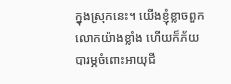ក្នុងស្រុកនេះ។ យើងខ្ញុំខ្លាចពួកលោកយ៉ាងខ្លាំង ហើយក៏ភ័យបារម្ភចំពោះអាយុជី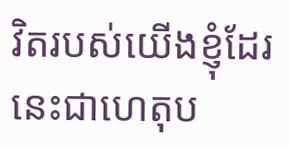វិតរបស់យើងខ្ញុំដែរ នេះជាហេតុប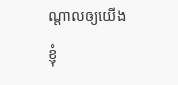ណ្ដាលឲ្យយើងខ្ញុំ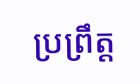ប្រព្រឹត្ត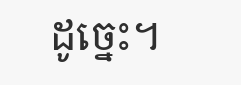ដូច្នេះ។